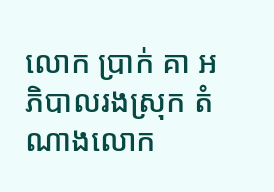លោក ប្រាក់ គា អភិបាលរងស្រុក តំណាងលោក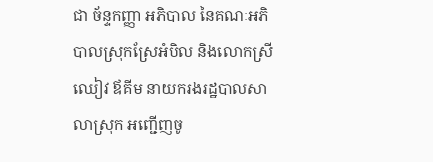ជា ច័ន្ទកញ្ញា អភិបាល នៃគណៈអភិបាលស្រុកស្រែអំបិល និងលោកស្រី ឈៀវ ឪគីម នាយករងរដ្ឋបាលសាលាស្រុក អញ្ជើញចូ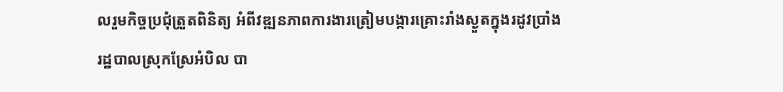លរួមកិច្ចប្រជុំត្រួតពិនិត្យ អំពីវឌ្ឍនភាពការងារត្រៀមបង្ការគ្រោះរាំងស្ងួតក្នុងរដូវប្រាំង
រដ្ឋបាលស្រុកស្រែអំបិល បា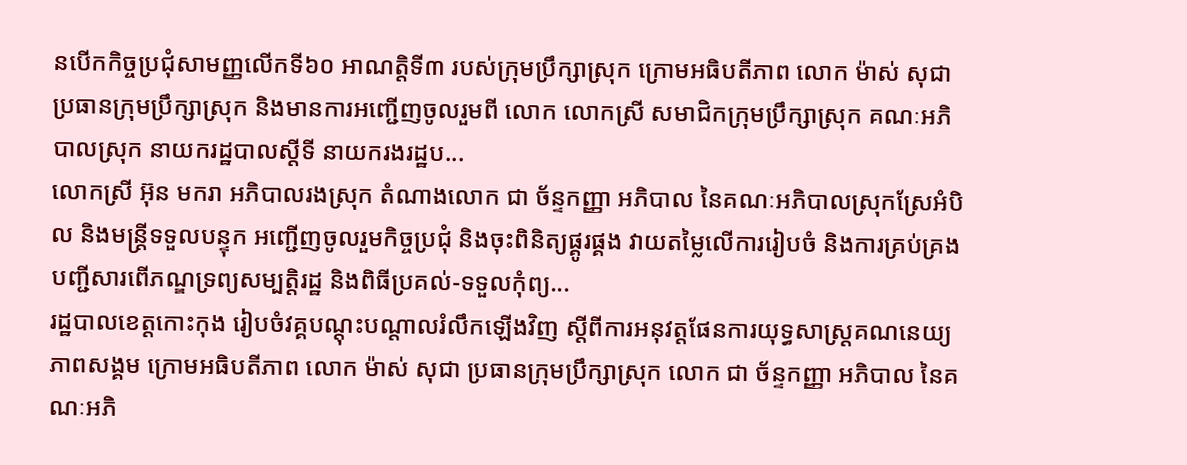នបើកកិច្ចប្រជុំសាមញ្ញលើកទី៦០ អាណត្តិទី៣ របស់ក្រុមប្រឹក្សាស្រុក ក្រោមអធិបតីភាព លោក ម៉ាស់ សុជា ប្រធានក្រុមប្រឹក្សាស្រុក និងមានការអញ្ជើញចូលរួមពី លោក លោកស្រី សមាជិកក្រុមប្រឹក្សាស្រុក គណៈអភិបាលស្រុក នាយករដ្ឋបាលស្តីទី នាយករងរដ្ឋប...
លោកស្រី អ៊ុន មករា អភិបាលរងស្រុក តំណាងលោក ជា ច័ន្ទកញ្ញា អភិបាល នៃគណៈអភិបាលស្រុកស្រែអំបិល និងមន្ត្រីទទួលបន្ទុក អញ្ជើញចូលរួមកិច្ចប្រជុំ និងចុះពិនិត្យផ្គូរផ្គង វាយតម្លៃលើការរៀបចំ និងការគ្រប់គ្រងបញ្ជីសារពើភណ្ឌទ្រព្យសម្បត្តិរដ្ឋ និងពិធីប្រគល់-ទទួលកុំព្យ...
រដ្ឋបាលខេត្តកោះកុង រៀបចំវគ្គបណ្ដុះបណ្ដាលរំលឹកឡើងវិញ ស្ដីពីការអនុវត្តផែនការយុទ្ធសាស្ត្រគណនេយ្យភាពសង្គម ក្រោមអធិបតីភាព លោក ម៉ាស់ សុជា ប្រធានក្រុមប្រឹក្សាស្រុក លោក ជា ច័ន្ទកញ្ញា អភិបាល នៃគណៈអភិ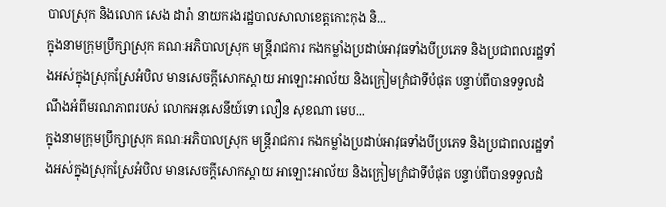បាលស្រុក និងលោក សេង ដារ៉ា នាយករងរដ្ឋបាលសាលាខេត្តកោះកុង និ...
ក្នុងនាមក្រុមប្រឹក្សាស្រុក គណៈអភិបាលស្រុក មន្ត្រីរាជការ កងកម្លាំងប្រដាប់អាវុធទាំងបីប្រភេទ និងប្រជាពលរដ្ឋទាំងអស់ក្នុងស្រុកស្រែអំបិល មានសេចក្ដីសោកស្ដាយ អាឡោះអាល័យ និងក្រៀមក្រំជាទីបំផុត បន្ទាប់ពីបានទទួលដំណឹងអំពីមរណភាពរបស់ លោកអនុសេនីយ៍ទោ លឿន សុខណា មេប...
ក្នុងនាមក្រុមប្រឹក្សាស្រុក គណៈអភិបាលស្រុក មន្ត្រីរាជការ កងកម្លាំងប្រដាប់អាវុធទាំងបីប្រភេទ និងប្រជាពលរដ្ឋទាំងអស់ក្នុងស្រុកស្រែអំបិល មានសេចក្ដីសោកស្ដាយ អាឡោះអាល័យ និងក្រៀមក្រំជាទីបំផុត បន្ទាប់ពីបានទទួលដំ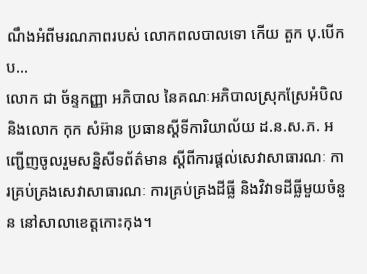ណឹងអំពីមរណភាពរបស់ លោកពលបាលទោ កើយ តួក បុ.បើកប...
លោក ជា ច័ន្ទកញ្ញា អភិបាល នៃគណៈអភិបាលស្រុកស្រែអំបិល និងលោក កុក សំអ៊ាន ប្រធានស្ដីទីការិយាល័យ ដ.ន.ស.ភ. អញ្ជើញចូលរួមសន្និសីទព័ត៌មាន ស្ដីពីការផ្ដល់សេវាសាធារណៈ ការគ្រប់គ្រងសេវាសាធារណៈ ការគ្រប់គ្រងដីធ្លី និងវិវាទដីធ្លីមួយចំនួន នៅសាលាខេត្តកោះកុង។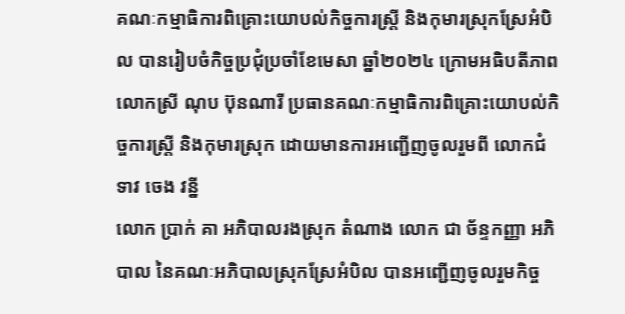គណៈកម្មាធិការពិគ្រោះយោបល់កិច្ចការស្រ្តី និងកុមារស្រុកស្រែអំបិល បានរៀបចំកិច្ចប្រជុំប្រចាំខែមេសា ឆ្នាំ២០២៤ ក្រោមអធិបតីភាព លោកស្រី ណុប ប៊ុនណារី ប្រធានគណៈកម្មាធិការពិគ្រោះយោបល់កិច្ចការស្ត្រី និងកុមារស្រុក ដោយមានការអញ្ជើញចូលរួមពី លោកជំទាវ ចេង វន្នី
លោក ប្រាក់ គា អភិបាលរងស្រុក តំណាង លោក ជា ច័ន្ទកញ្ញា អភិបាល នៃគណៈអភិបាលស្រុកស្រែអំបិល បានអញ្ជើញចូលរួមកិច្ច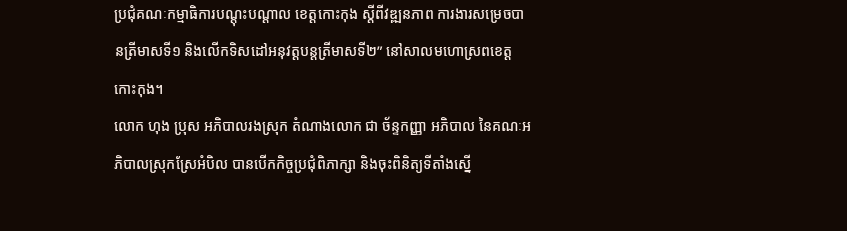ប្រជុំគណៈកម្មាធិការបណ្តុះបណ្តាល ខេត្តកោះកុង ស្តីពីវឌ្ឍនភាព ការងារសម្រេចបានត្រីមាសទី១ និងលើកទិសដៅអនុវត្តបន្តត្រីមាសទី២” នៅសាលមហោស្រពខេត្តកោះកុង។
លោក ហុង ប្រុស អភិបាលរងស្រុក តំណាងលោក ជា ច័ន្ទកញ្ញា អភិបាល នៃគណៈអភិបាលស្រុកស្រែអំបិល បានបើកកិច្ចប្រជុំពិភាក្សា និងចុះពិនិត្យទីតាំងស្នើ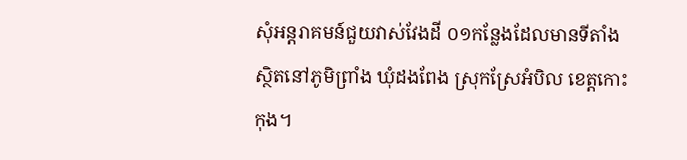សុំអន្តរាគមន៍ជួយវាស់វែងដី ០១កន្លែងដែលមានទីតាំងស្ថិតនៅភូមិព្រាំង ឃុំដងពែង ស្រុកស្រែអំបិល ខេត្តកោះកុង។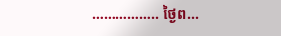…………….. ថ្ងៃព...